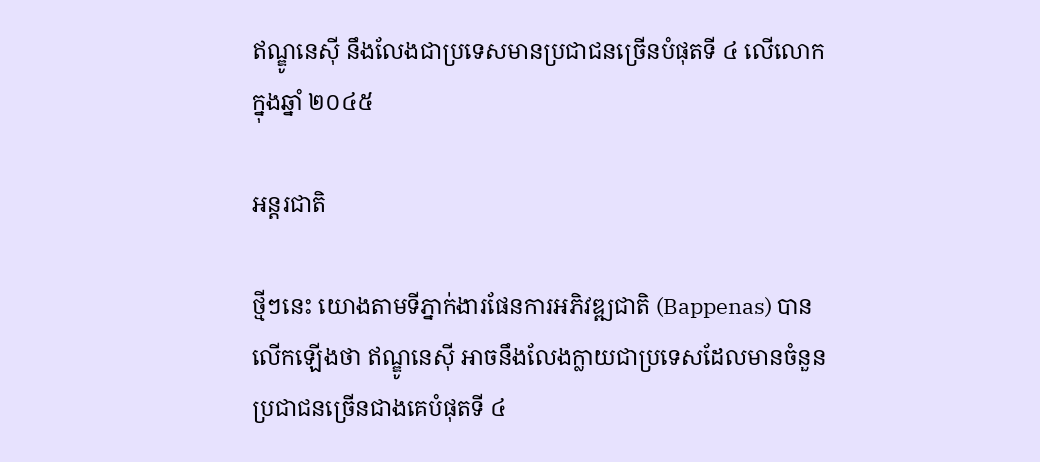ឥណ្ឌូនេស៊ី នឹងលែងជាប្រទេសមានប្រជាជនច្រើនបំផុតទី ៤ លើលោក ក្នុងឆ្នាំ ២០៤៥

អន្តរជាតិ

ថ្មីៗនេះ យោងតាមទីភ្នាក់ងារផែនការអភិវឌ្ឍជាតិ (Bappenas) បានលើកឡើងថា ឥណ្ឌូនេស៊ី អាចនឹងលែងក្លាយជាប្រទេសដែលមានចំនួនប្រជាជនច្រើនជាងគេបំផុតទី ៤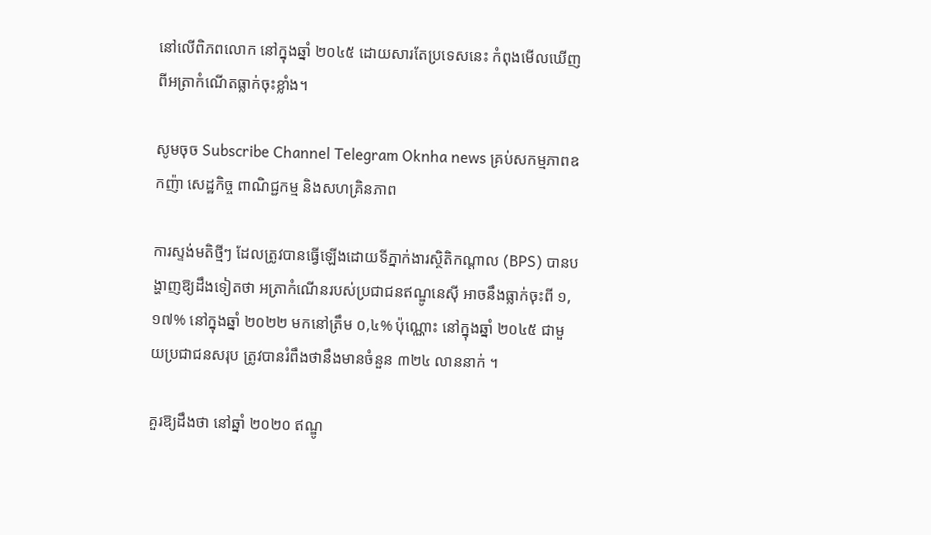នៅលើពិភពលោក នៅក្នុងឆ្នាំ ២០៤៥ ដោយសារតែប្រទេសនេះ កំពុងមើលឃើញពីអត្រាកំណើតធ្លាក់ចុះខ្លាំង។

សូមចុច Subscribe Channel Telegram Oknha news គ្រប់សកម្មភាពឧកញ៉ា សេដ្ឋកិច្ច ពាណិជ្ជកម្ម និងសហគ្រិនភាព

ការស្ទង់មតិថ្មីៗ ដែលត្រូវបានធ្វើឡើងដោយទីភ្នាក់ងារស្ថិតិកណ្តាល (BPS) បានបង្ហាញឱ្យដឹងទៀតថា អត្រាកំណើនរបស់ប្រជាជនឥណ្ឌូនេស៊ី អាចនឹងធ្លាក់ចុះពី ១,១៧% នៅក្នុងឆ្នាំ ២០២២ មកនៅត្រឹម ០,៤% ប៉ុណ្ណោះ នៅក្នុងឆ្នាំ ២០៤៥ ជាមួយប្រជាជនសរុប ត្រូវបានរំពឹងថានឹងមានចំនួន ៣២៤ លាននាក់ ។

គួរឱ្យដឹងថា នៅឆ្នាំ ២០២០ ឥណ្ឌូ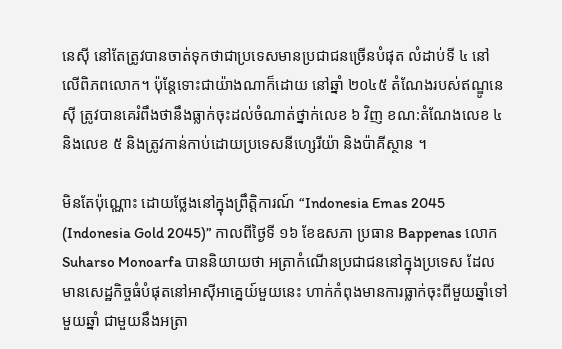នេស៊ី នៅតែត្រូវបានចាត់ទុកថាជាប្រទេសមានប្រជាជនច្រើនបំផុត លំដាប់ទី ៤ នៅលើពិភពលោក។ ប៉ុន្តែទោះជាយ៉ាងណាក៏ដោយ នៅឆ្នាំ ២០៤៥ តំណែងរបស់ឥណ្ឌូនេស៊ី ត្រូវបានគេរំពឹងថានឹងធ្លាក់ចុះដល់ចំណាត់ថ្នាក់លេខ ៦ វិញ ខណ:តំណែងលេខ ៤ និងលេខ ៥ និងត្រូវកាន់កាប់ដោយប្រទេសនីហ្សេរីយ៉ា និងប៉ាគីស្ថាន ។

មិនតែប៉ុណ្ណោះ ដោយថ្លែងនៅក្នុងព្រឹត្តិការណ៍ “Indonesia Emas 2045 (Indonesia Gold 2045)” កាលពីថ្ងៃទី ១៦ ខែឧសភា ប្រធាន Bappenas លោក Suharso Monoarfa បាននិយាយថា អត្រាកំណើនប្រជាជននៅក្នុងប្រទេស ដែលមានសេដ្ឋកិច្ចធំបំផុតនៅអាស៊ីអាគ្នេយ៍មួយនេះ ហាក់កំពុងមានការធ្លាក់ចុះពីមួយឆ្នាំទៅមួយឆ្នាំ ជាមួយនឹងអត្រា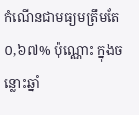កំណើនជាមធ្យមត្រឹមតែ ០,៦៧% ប៉ុណ្ណោះ ក្នុងចន្លោះឆ្នាំ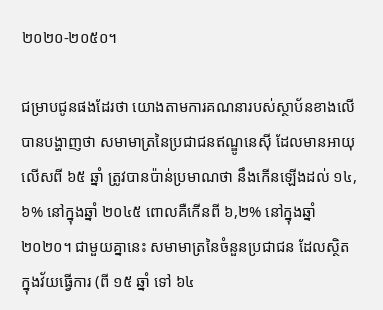២០២០-២០៥០។

ជម្រាបជូនផងដែរថា យោងតាមការគណនារបស់ស្ថាប័នខាងលើ បានបង្ហាញថា សមាមាត្រនៃប្រជាជនឥណ្ឌូនេស៊ី ដែលមានអាយុលើសពី ៦៥ ឆ្នាំ ត្រូវបានប៉ាន់ប្រមាណថា នឹងកើនឡើងដល់ ១៤,៦% នៅក្នុងឆ្នាំ ២០៤៥ ពោលគឺកើនពី ៦,២% នៅក្នុងឆ្នាំ ២០២០។ ជាមួយគ្នានេះ សមាមាត្រនៃចំនួនប្រជាជន ដែលស្ថិតក្នុងវ័យធ្វើការ (ពី ១៥ ឆ្នាំ ទៅ ៦៤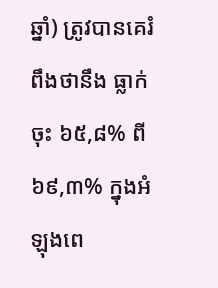ឆ្នាំ) ត្រូវបានគេរំពឹងថានឹង ធ្លាក់ចុះ ៦៥,៨% ពី ៦៩,៣% ក្នុងអំឡុងពេ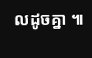លដូចគ្នា ៕